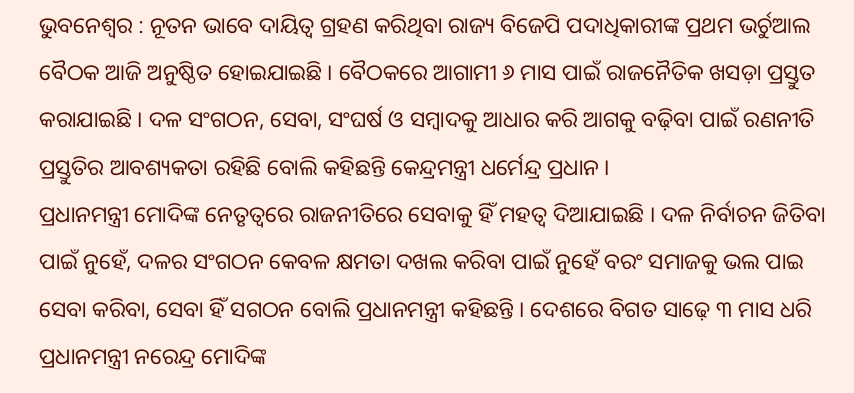ଭୁବନେଶ୍ୱର : ନୂତନ ଭାବେ ଦାୟିତ୍ୱ ଗ୍ରହଣ କରିଥିବା ରାଜ୍ୟ ବିଜେପି ପଦାଧିକାରୀଙ୍କ ପ୍ରଥମ ଭର୍ଚୁଆଲ ବୈଠକ ଆଜି ଅନୁଷ୍ଠିତ ହୋଇଯାଇଛି । ବୈଠକରେ ଆଗାମୀ ୬ ମାସ ପାଇଁ ରାଜନୈତିକ ଖସଡ଼ା ପ୍ରସ୍ତୁତ କରାଯାଇଛି । ଦଳ ସଂଗଠନ, ସେବା, ସଂଘର୍ଷ ଓ ସମ୍ବାଦକୁ ଆଧାର କରି ଆଗକୁ ବଢ଼ିବା ପାଇଁ ରଣନୀତି ପ୍ରସ୍ତୁତିର ଆବଶ୍ୟକତା ରହିଛି ବୋଲି କହିଛନ୍ତି କେନ୍ଦ୍ରମନ୍ତ୍ରୀ ଧର୍ମେନ୍ଦ୍ର ପ୍ରଧାନ ।
ପ୍ରଧାନମନ୍ତ୍ରୀ ମୋଦିଙ୍କ ନେତୃତ୍ୱରେ ରାଜନୀତିରେ ସେବାକୁ ହିଁ ମହତ୍ୱ ଦିଆଯାଇଛି । ଦଳ ନିର୍ବାଚନ ଜିତିବା ପାଇଁ ନୁହେଁ, ଦଳର ସଂଗଠନ କେବଳ କ୍ଷମତା ଦଖଲ କରିବା ପାଇଁ ନୁହେଁ ବରଂ ସମାଜକୁ ଭଲ ପାଇ ସେବା କରିବା, ସେବା ହିଁ ସଗଠନ ବୋଲି ପ୍ରଧାନମନ୍ତ୍ରୀ କହିଛନ୍ତି । ଦେଶରେ ବିଗତ ସାଢ଼େ ୩ ମାସ ଧରି ପ୍ରଧାନମନ୍ତ୍ରୀ ନରେନ୍ଦ୍ର ମୋଦିଙ୍କ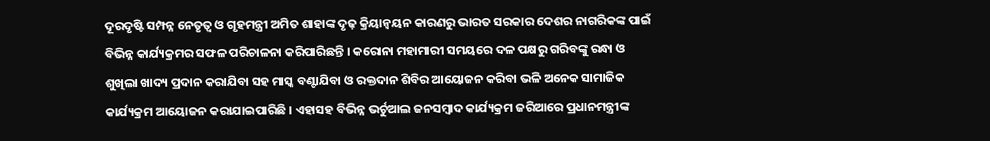ଦୂରଦୃଷ୍ଟି ସମ୍ପନ୍ନ ନେତୃତ୍ୱ ଓ ଗୃହମନ୍ତ୍ରୀ ଅମିତ ଶାହାଙ୍କ ଦୃଢ଼ କ୍ରିୟାନ୍ୱୟନ କାରଣରୁ ଭାରତ ସରକାର ଦେଶର ନାଗରିକଙ୍କ ପାଇଁ ବିଭିନ୍ନ କାର୍ଯ୍ୟକ୍ରମର ସଫଳ ପରିଚାଳନା କରିପାରିଛନ୍ତି । କରୋନା ମହାମାରୀ ସମୟରେ ଦଳ ପକ୍ଷରୁ ଗରିବଙ୍କୁ ରନ୍ଧା ଓ ଶୁଖିଲା ଖାଦ୍ୟ ପ୍ରଦାନ କରାଯିବା ସହ ମାସ୍କ ବଣ୍ଟାଯିବା ଓ ରକ୍ତଦାନ ଶିବିର ଆୟୋଜନ କରିବା ଭଳି ଅନେକ ସାମାଜିକ କାର୍ଯ୍ୟକ୍ରମ ଆୟୋଜନ କରାଯାଇପାରିଛି । ଏହାସହ ବିଭିନ୍ନ ଭର୍ଚୁଆଲ ଜନସମ୍ବାଦ କାର୍ଯ୍ୟକ୍ରମ ଜରିଆରେ ପ୍ରଧାନମନ୍ତ୍ରୀଙ୍କ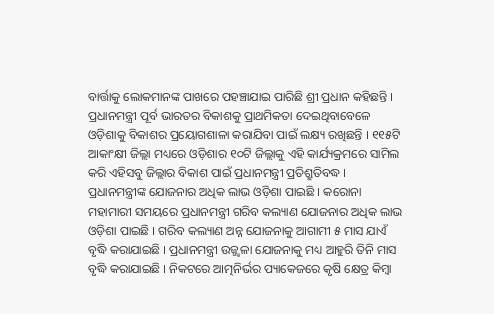ବାର୍ତ୍ତାକୁ ଲୋକମାନଙ୍କ ପାଖରେ ପହଞ୍ଚାଯାଇ ପାରିଛି ଶ୍ରୀ ପ୍ରଧାନ କହିଛନ୍ତି ।
ପ୍ରଧାନମନ୍ତ୍ରୀ ପୂର୍ବ ଭାରତର ବିକାଶକୁ ପ୍ରାଥମିକତା ଦେଇଥିବାବେଳେ ଓଡ଼ିଶାକୁ ବିକାଶର ପ୍ରୟୋଗଶାଳା କରାଯିବା ପାଇଁ ଲକ୍ଷ୍ୟ ରଖିଛନ୍ତି । ୧୧୫ଟି ଆକାଂକ୍ଷୀ ଜିଲ୍ଲା ମଧ୍ୟରେ ଓଡ଼ିଶାର ୧୦ଟି ଜିଲ୍ଲାକୁ ଏହି କାର୍ଯ୍ୟକ୍ରମରେ ସାମିଲ କରି ଏହିସବୁ ଜିଲ୍ଲାର ବିକାଶ ପାଇଁ ପ୍ରଧାନମନ୍ତ୍ରୀ ପ୍ରତିଶ୍ରୁତିବଦ୍ଧ । ପ୍ରଧାନମନ୍ତ୍ରୀଙ୍କ ଯୋଜନାର ଅଧିକ ଲାଭ ଓଡ଼ିଶା ପାଇଛି । କରୋନା ମହାମାରୀ ସମୟରେ ପ୍ରଧାନମନ୍ତ୍ରୀ ଗରିବ କଲ୍ୟାଣ ଯୋଜନାର ଅଧିକ ଲାଭ ଓଡ଼ିଶା ପାଇଛି । ଗରିବ କଲ୍ୟାଣ ଅନ୍ନ ଯୋଜନାକୁ ଆଗାମୀ ୫ ମାସ ଯାଏଁ ବୃଦ୍ଧି କରାଯାଇଛି । ପ୍ରଧାନମନ୍ତ୍ରୀ ଉଜ୍ଜ୍ୱଳା ଯୋଜନାକୁ ମଧ୍ୟ ଆହୁରି ତିନି ମାସ ବୃଦ୍ଧି କରାଯାଇଛି । ନିକଟରେ ଆତ୍ମନିର୍ଭର ପ୍ୟାକେଜରେ କୃଷି କ୍ଷେତ୍ର କିମ୍ବା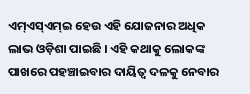ଏମ୍ଏସ୍ଏମ୍ଇ ହେଉ ଏହି ଯୋଜନାର ଅଧିକ ଲାଭ ଓଡ଼ିଶା ପାଇଛି । ଏହି କଥାକୁ ଲୋକଙ୍କ ପାଖରେ ପହଞ୍ଚାଇବାର ଦାୟିତ୍ୱ ଦଳକୁ ନେବାର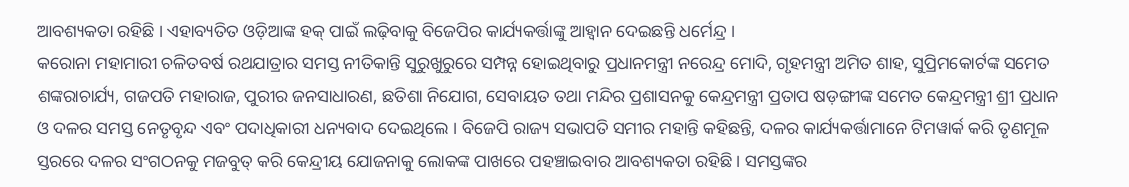ଆବଶ୍ୟକତା ରହିଛି । ଏହାବ୍ୟତିତ ଓଡ଼ିଆଙ୍କ ହକ୍ ପାଇଁ ଲଢ଼ିବାକୁ ବିଜେପିର କାର୍ଯ୍ୟକର୍ତ୍ତାଙ୍କୁ ଆହ୍ୱାନ ଦେଇଛନ୍ତି ଧର୍ମେନ୍ଦ୍ର ।
କରୋନା ମହାମାରୀ ଚଳିତବର୍ଷ ରଥଯାତ୍ରାର ସମସ୍ତ ନୀତିକାନ୍ତି ସୁରୁଖୁରୁରେ ସମ୍ପନ୍ନ ହୋଇଥିବାରୁ ପ୍ରଧାନମନ୍ତ୍ରୀ ନରେନ୍ଦ୍ର ମୋଦି, ଗୃହମନ୍ତ୍ରୀ ଅମିତ ଶାହ, ସୁପ୍ରିମକୋର୍ଟଙ୍କ ସମେତ ଶଙ୍କରାଚାର୍ଯ୍ୟ, ଗଜପତି ମହାରାଜ, ପୁରୀର ଜନସାଧାରଣ, ଛତିଶା ନିଯୋଗ, ସେବାୟତ ତଥା ମନ୍ଦିର ପ୍ରଶାସନକୁ କେନ୍ଦ୍ରମନ୍ତ୍ରୀ ପ୍ରତାପ ଷଡ଼ଙ୍ଗୀଙ୍କ ସମେତ କେନ୍ଦ୍ରମନ୍ତ୍ରୀ ଶ୍ରୀ ପ୍ରଧାନ ଓ ଦଳର ସମସ୍ତ ନେତୃବୃନ୍ଦ ଏବଂ ପଦାଧିକାରୀ ଧନ୍ୟବାଦ ଦେଇଥିଲେ । ବିଜେପି ରାଜ୍ୟ ସଭାପତି ସମୀର ମହାନ୍ତି କହିଛନ୍ତି, ଦଳର କାର୍ଯ୍ୟକର୍ତ୍ତାମାନେ ଟିମୱାର୍କ କରି ତୃଣମୂଳ ସ୍ତରରେ ଦଳର ସଂଗଠନକୁ ମଜବୁତ୍ କରି କେନ୍ଦ୍ରୀୟ ଯୋଜନାକୁ ଲୋକଙ୍କ ପାଖରେ ପହଞ୍ଚାଇବାର ଆବଶ୍ୟକତା ରହିଛି । ସମସ୍ତଙ୍କର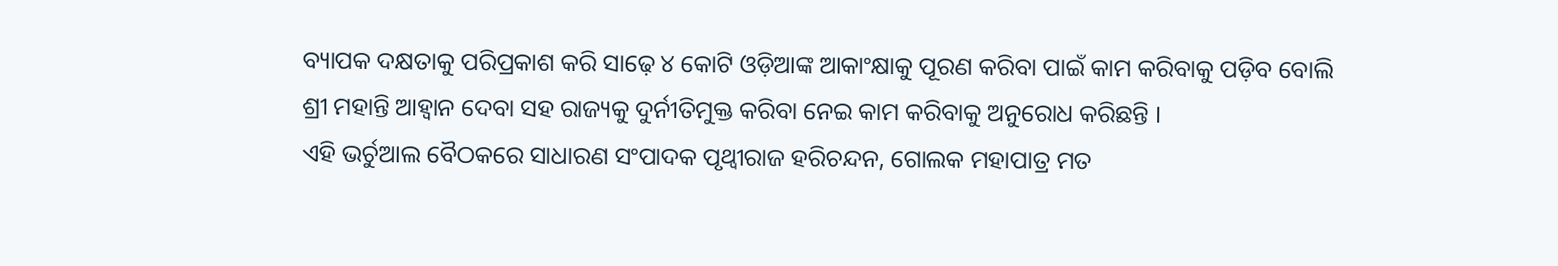ବ୍ୟାପକ ଦକ୍ଷତାକୁ ପରିପ୍ରକାଶ କରି ସାଢ଼େ ୪ କୋଟି ଓଡ଼ିଆଙ୍କ ଆକାଂକ୍ଷାକୁ ପୂରଣ କରିବା ପାଇଁ କାମ କରିବାକୁ ପଡ଼ିବ ବୋଲି ଶ୍ରୀ ମହାନ୍ତି ଆହ୍ୱାନ ଦେବା ସହ ରାଜ୍ୟକୁ ଦୁର୍ନୀତିମୁକ୍ତ କରିବା ନେଇ କାମ କରିବାକୁ ଅନୁରୋଧ କରିଛନ୍ତି ।
ଏହି ଭର୍ଚୁଆଲ ବୈଠକରେ ସାଧାରଣ ସଂପାଦକ ପୃଥ୍ୱୀରାଜ ହରିଚନ୍ଦନ, ଗୋଲକ ମହାପାତ୍ର ମତ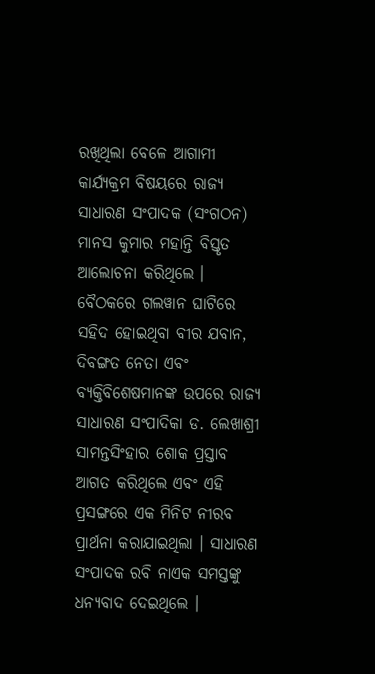ରଖିଥିଲା ବେଳେ ଆଗାମୀ କାର୍ଯ୍ୟକ୍ରମ ବିଷୟରେ ରାଜ୍ୟ ସାଧାରଣ ସଂପାଦକ (ସଂଗଠନ) ମାନସ କୁମାର ମହାନ୍ତି ବିସ୍ତୃତ ଆଲୋଚନା କରିଥିଲେ । ବୈଠକରେ ଗଲୱାନ ଘାଟିରେ ସହିଦ ହୋଇଥିବା ବୀର ଯବାନ, ଦିବଙ୍ଗତ ନେତା ଏବଂ ବ୍ୟକ୍ତିବିଶେଷମାନଙ୍କ ଉପରେ ରାଜ୍ୟ ସାଧାରଣ ସଂପାଦିକା ଡ. ଲେଖାଶ୍ରୀ ସାମନ୍ତସିଂହାର ଶୋକ ପ୍ରସ୍ତାବ ଆଗତ କରିଥିଲେ ଏବଂ ଏହି ପ୍ରସଙ୍ଗରେ ଏକ ମିନିଟ ନୀରବ ପ୍ରାର୍ଥନା କରାଯାଇଥିଲା । ସାଧାରଣ ସଂପାଦକ ରବି ନାଏକ ସମସ୍ତଙ୍କୁ ଧନ୍ୟବାଦ ଦେଇଥିଲେ ।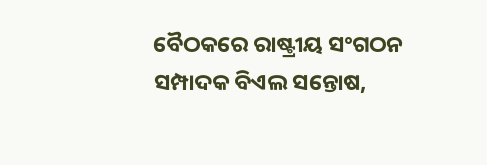ବୈଠକରେ ରାଷ୍ଟ୍ରୀୟ ସଂଗଠନ ସମ୍ପାଦକ ବିଏଲ ସନ୍ତୋଷ,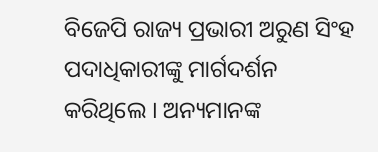ବିଜେପି ରାଜ୍ୟ ପ୍ରଭାରୀ ଅରୁଣ ସିଂହ ପଦାଧିକାରୀଙ୍କୁ ମାର୍ଗଦର୍ଶନ କରିଥିଲେ । ଅନ୍ୟମାନଙ୍କ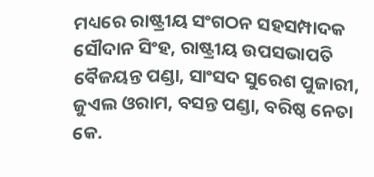ମଧ୍ୟରେ ରାଷ୍ଟ୍ରୀୟ ସଂଗଠନ ସହସମ୍ପାଦକ ସୌଦାନ ସିଂହ, ରାଷ୍ଟ୍ରୀୟ ଉପସଭାପତି ବୈଜୟନ୍ତ ପଣ୍ଡା, ସାଂସଦ ସୁରେଶ ପୁଜାରୀ, ଜୁଏଲ ଓରାମ, ବସନ୍ତ ପଣ୍ଡା, ବରିଷ୍ଠ ନେତା କେ.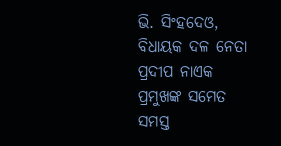ଭି. ସିଂହଦେଓ, ବିଧାୟକ ଦଳ ନେତା ପ୍ରଦୀପ ନାଏକ ପ୍ରମୁଖଙ୍କ ସମେତ ସମସ୍ତ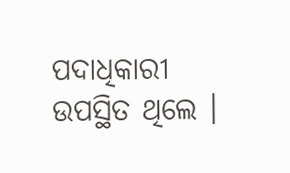ପଦାଧିକାରୀ ଉପସ୍ଥିତ ଥିଲେ ।